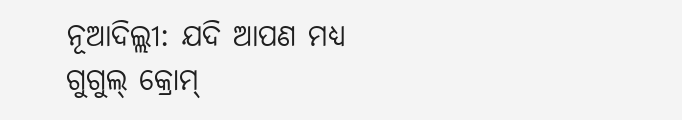ନୂଆଦିଲ୍ଲୀ: ଯଦି ଆପଣ ମଧ୍ୟ ଗୁଗୁଲ୍ କ୍ରୋମ୍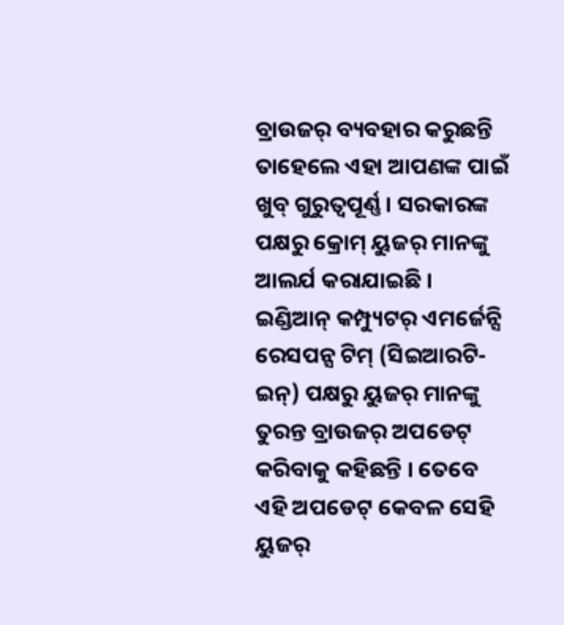ବ୍ରାଉଜର୍ ବ୍ୟବହାର କରୁଛନ୍ତି ତାହେଲେ ଏହା ଆପଣଙ୍କ ପାଇଁ ଖୁବ୍ ଗୁରୁତ୍ୱପୂର୍ଣ୍ଣ । ସରକାରଙ୍କ ପକ୍ଷରୁ କ୍ରୋମ୍ ୟୁଜର୍ ମାନଙ୍କୁ ଆଲର୍ଯ କରାଯାଇଛି । ଇଣ୍ଡିଆନ୍ କମ୍ପ୍ୟୁଟର୍ ଏମର୍ଜେନ୍ସି ରେସପନ୍ସ ଟିମ୍ (ସିଇଆରଟି-ଇନ୍) ପକ୍ଷରୁ ୟୁଜର୍ ମାନଙ୍କୁ ତୁରନ୍ତ ବ୍ରାଉଜର୍ ଅପଡେଟ୍ କରିବାକୁ କହିଛନ୍ତି । ତେବେ ଏହି ଅପଡେଟ୍ କେବଳ ସେହି ୟୁଜର୍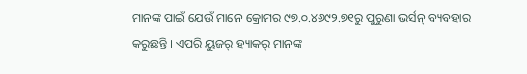ମାନଙ୍କ ପାଇଁ ଯେଉଁ ମାନେ କ୍ରୋମର ୯୭.୦.୪୬୯୨.୭୧ରୁ ପୁରୁଣା ଭର୍ସନ୍ ବ୍ୟବହାର କରୁଛନ୍ତି । ଏପରି ୟୁଜର୍ ହ୍ୟାକର୍ ମାନଙ୍କ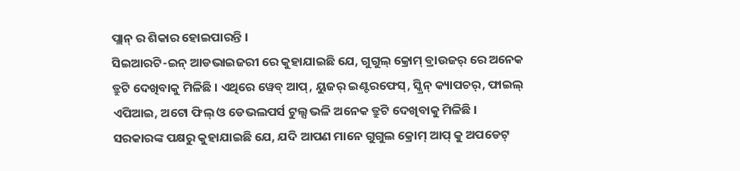ପ୍ଲାନ୍ ର ଶିକାର ହୋଇପାରନ୍ତି ।
ସିଇଆରଟି-ଇନ୍ ଆଡଭାଇଜରୀ ରେ କୁହାଯାଇଛି ଯେ, ଗୁଗୁଲ୍ କ୍ରୋମ୍ ବ୍ରାଉଜର୍ ରେ ଅନେକ ତ୍ରୁଟି ଦେଖିବାକୁ ମିଳିଛି । ଏଥିରେ ୱେବ୍ ଆପ୍, ୟୁଜର୍ ଇଣ୍ଟରଫେସ୍, ସ୍କ୍ରିନ୍ କ୍ୟାପଚର୍, ଫାଇଲ୍ ଏପିଆଇ, ଅଟୋ ଫିଲ୍ ଓ ଡେଭଲପର୍ସ ଟୁଲ୍ସ ଭଳି ଅନେକ ତ୍ରୁଟି ଦେଖିବାକୁ ମିଳିଛି । ସରକାରଙ୍କ ପକ୍ଷରୁ କୁହାଯାଇଛି ଯେ, ଯଦି ଆପଣ ମାନେ ଗୁଗୁଲ କ୍ରୋମ୍ ଆପ୍ କୁ ଅପଡେଟ୍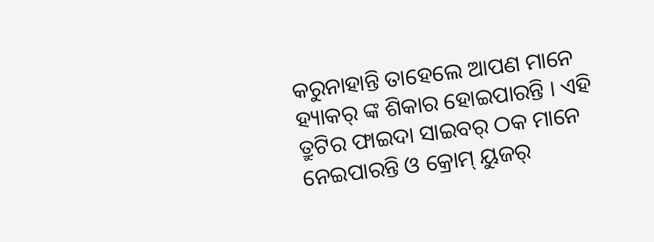କରୁନାହାନ୍ତି ତାହେଲେ ଆପଣ ମାନେ ହ୍ୟାକର୍ ଙ୍କ ଶିକାର ହୋଇପାରନ୍ତି । ଏହି ତ୍ରୁଟିର ଫାଇଦା ସାଇବର୍ ଠକ ମାନେ ନେଇପାରନ୍ତି ଓ କ୍ରୋମ୍ ୟୁଜର୍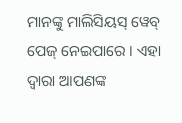ମାନଙ୍କୁ ମାଲିସିୟସ୍ ୱେବ୍ ପେଜ୍ ନେଇପାରେ । ଏହା ଦ୍ୱାରା ଆପଣଙ୍କ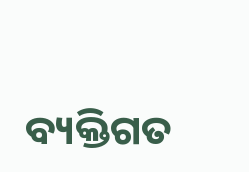ବ୍ୟକ୍ତିଗତ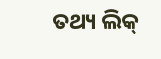ତଥ୍ୟ ଲିକ୍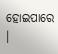ହୋଇପାରେ ।